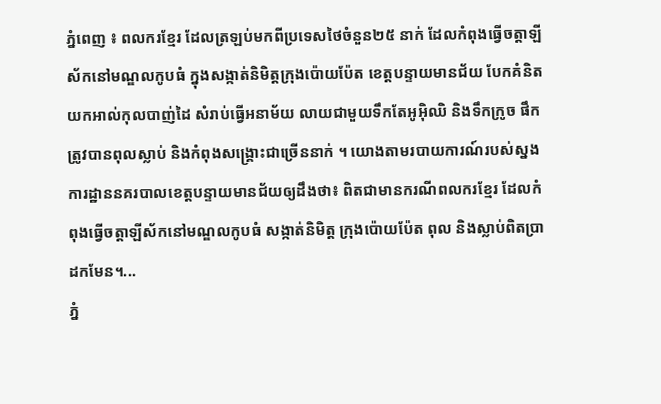ភ្នំពេញ ៖ ពលករខែ្មរ ដែលត្រឡប់មកពីប្រទេសថៃចំនួន២៥ នាក់ ដែលកំពុងធ្វើចត្តាឡីស័កនៅមណ្ឌលកូបធំ ក្នុងសង្កាត់និមិត្តក្រុងប៉ោយប៉ែត ខេត្តបន្ទាយមានជ័យ បែកគំនិតយកអាល់កុលបាញ់ដៃ សំរាប់ធ្វើអនាម័យ លាយជាមួយទឹកតែអូអ៊ិឈិ និងទឹកក្រូច ផឹកត្រូវបានពុលស្លាប់ និងកំពុងសង្គ្រោះជាច្រើននាក់ ។ យោងតាមរបាយការណ៍របស់ស្នងការដ្ឋាននគរបាលខេត្តបន្ទាយមានជ័យឲ្យដឹងថា៖ ពិតជាមានករណីពលករខ្មែរ ដែលកំពុងធ្វើចត្តាឡីស័កនៅមណ្ឌលកូបធំ សង្កាត់និមិត្ត ក្រុងប៉ោយប៉ែត ពុល និងស្លាប់ពិតប្រាដកមែន។...
ភ្នំ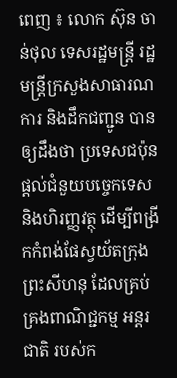ពេញ ៖ លោក ស៊ុន ចាន់ថុល ទេសរដ្ឋមន្ដ្រី រដ្ឋមន្ត្រីក្រសួងសាធារណការ និងដឹកជញ្ជូន បានឲ្យដឹងថា ប្រទេសជប៉ុនផ្តល់ជំនួយបច្ចេកទេស និងហិរញ្ញវត្ថុ ដើម្បីពង្រីកកំពង់ផែស្វយ័តក្រុងព្រះសីហនុ ដែលគ្រប់គ្រងពាណិជ្ជកម្ម អន្តរជាតិ របស់ក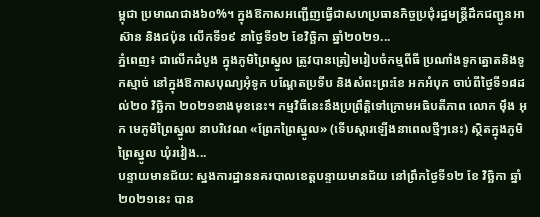ម្ពុជា ប្រមាណជាង៦០%។ ក្នុងឱកាសអញ្ជើញធ្វើជាសហប្រធានកិច្ចប្រជុំរដ្ឋមន្ត្រីដឹកជញ្ជូនអាស៊ាន និងជប៉ុន លើកទី១៩ នាថ្ងៃទី១២ ខែវិច្ឆិកា ឆ្នាំ២០២១...
ភ្នំពេញ៖ ជាលើកដំបូង ក្នុងភូមិព្រៃស្នូល ត្រូវបានត្រៀមរៀបចំកម្មពីធី ប្រណាំងទូកត្នោតនិងទូកស្មាច់ នៅក្នុងឱកាសបុណ្យអុំទូក បណ្ដែតប្រទីប និងសំពះព្រះខែ អកអំបុក ចាប់ពីថ្ងៃទី១៨ដល់២០ វិច្ឆិកា ២០២១ខាងមុខនេះ។ កម្មវិធីនេះនឹងប្រព្រឹត្តិទៅក្រោមអធិបតីភាព លោក មុឹង អុក មេភូមិព្រៃស្នូល នាបរិវេណ «ព្រែកព្រៃស្នូល» (ទើបស្ដារឡើងនាពេលថ្មីៗនេះ) ស្ថិតក្នុងភូមិព្រៃស្នូល ឃុំរវៀង...
បន្ទាយមានជ័យ: ស្នងការដ្ឋាននគរបាលខេត្តបន្ទាយមានជ័យ នៅព្រឹកថ្ងៃទី១២ ខែ វិច្ឆិកា ឆ្នាំ ២០២១នេះ បាន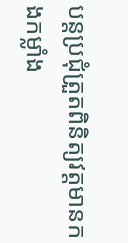បន្តប្រជុំត្រួតពិនិត្យវត្តមានកងកម្លាំង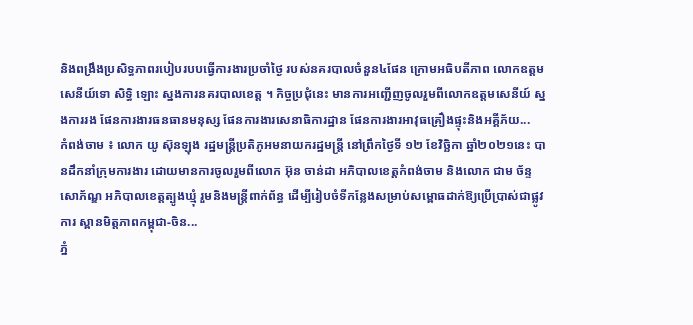និងពង្រឹងប្រសិទ្ធភាពរបៀបរបបធ្វើការងារប្រចាំថ្ងៃ របស់នគរបាលចំនួន៤ផែន ក្រោមអធិបតីភាព លោកឧត្តមសេនីយ៍ទោ សិទ្ធិ ឡោះ ស្នងការនគរបាលខេត្ត ។ កិច្ចប្រជុំនេះ មានការអញ្ជើញចូលរួមពីលោកឧត្តមសេនីយ៍ ស្នងការរង ផែនការងារធនធានមនុស្ស ផែនការងារសេនាធិការដ្ឋាន ផែនការងារអាវុធគ្រឿងផ្ទុះនិងអគ្គីភ័យ...
កំពង់ចាម ៖ លោក យូ ស៊ុនឡុង រដ្ឋមន្ត្រីប្រតិភូអមនាយករដ្ឋមន្រ្តី នៅព្រឹកថ្ងៃទី ១២ ខែវិច្ឆិកា ឆ្នាំ២០២១នេះ បានដឹកនាំក្រុមការងារ ដោយមានការចូលរួមពីលោក អ៊ុន ចាន់ដា អភិបាលខេត្តកំពង់ចាម និងលោក ជាម ច័ន្ទសោភ័ណ្ឌ អភិបាលខេត្តត្បូងឃ្មុំ រួមនិងមន្ត្រីពាក់ព័ន្ធ ដើម្បីរៀបចំទីកន្លែងសម្រាប់សម្ពោធដាក់ឱ្យប្រើប្រាស់ជាផ្លូវការ ស្ពានមិត្តភាពកម្ពុជា-ចិន...
ភ្នំ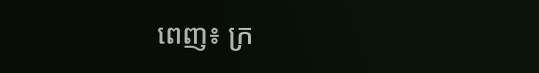ពេញ៖ ក្រ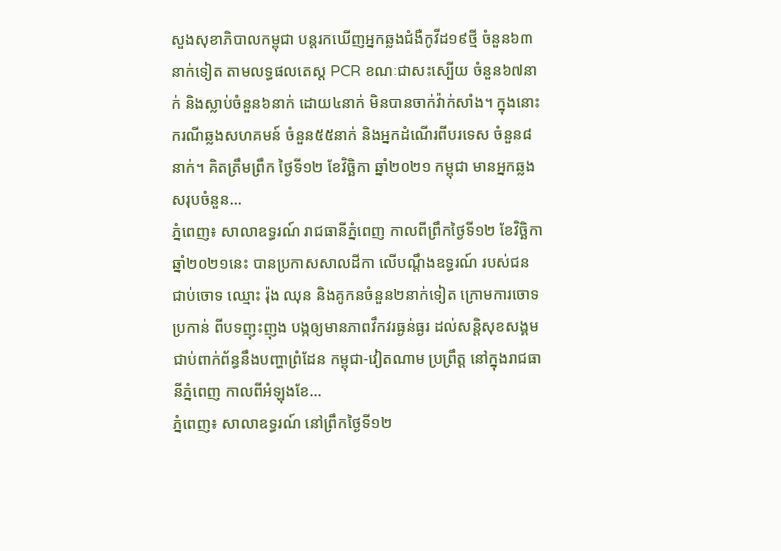សួងសុខាភិបាលកម្ពុជា បន្តរកឃើញអ្នកឆ្លងជំងឺកូវីដ១៩ថ្មី ចំនួន៦៣នាក់ទៀត តាមលទ្ធផលតេស្ត PCR ខណៈជាសះស្បើយ ចំនួន៦៧នាក់ និងស្លាប់ចំនួន៦នាក់ ដោយ៤នាក់ មិនបានចាក់វ៉ាក់សាំង។ ក្នុងនោះ ករណីឆ្លងសហគមន៍ ចំនួន៥៥នាក់ និងអ្នកដំណើរពីបរទេស ចំនួន៨នាក់។ គិតត្រឹមព្រឹក ថ្ងៃទី១២ ខែវិច្ឆិកា ឆ្នាំ២០២១ កម្ពុជា មានអ្នកឆ្លងសរុបចំនួន...
ភ្នំពេញ៖ សាលាឧទ្ធរណ៍ រាជធានីភ្នំពេញ កាលពីព្រឹកថ្ងៃទី១២ ខែវិច្ឆិកា ឆ្នាំ២០២១នេះ បានប្រកាសសាលដីកា លើបណ្តឹងឧទ្ធរណ៍ របស់ជនជាប់ចោទ ឈ្មោះ រ៉ុង ឈុន និងគូកនចំនួន២នាក់ទៀត ក្រោមការចោទប្រកាន់ ពីបទញុះញុង បង្កឲ្យមានភាពវឹកវរធ្ងន់ធ្ងរ ដល់សន្តិសុខសង្គម ជាប់ពាក់ព័ន្ធនឹងបញ្ហាព្រំដែន កម្ពុជា-វៀតណាម ប្រព្រឹត្ត នៅក្នុងរាជធានីភ្នំពេញ កាលពីអំឡុងខែ...
ភ្នំពេញ៖ សាលាឧទ្ធរណ៍ នៅព្រឹកថ្ងៃទី១២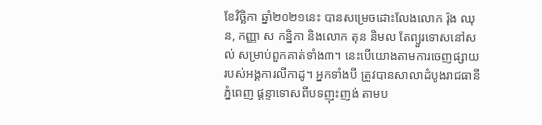ខែវិច្ឆិកា ឆ្នាំ២០២១នេះ បានសម្រេចដោះលែងលោក រ៉ុង ឈុន, កញ្ញា ស កន្និកា និងលោក តុន និមល តែព្យួរទោសនៅសល់ សម្រាប់ពួកគាត់ទាំង៣។ នេះបើយោងតាមការចេញផ្សាយ របស់អង្គការលីកាដូ។ អ្នកទាំងបី ត្រូវបានសាលាដំបូងរាជធានីភ្នំពេញ ផ្តន្ទាទោសពីបទញុះញង់ តាមប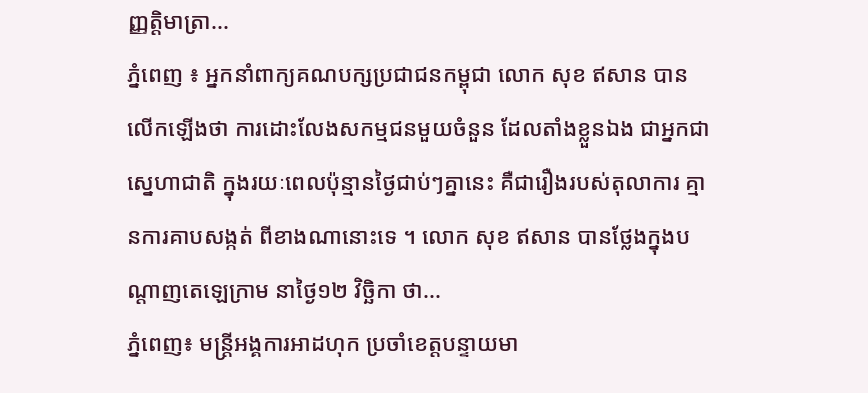ញ្ញត្តិមាត្រា...
ភ្នំពេញ ៖ អ្នកនាំពាក្យគណបក្សប្រជាជនកម្ពុជា លោក សុខ ឥសាន បានលើកឡើងថា ការដោះលែងសកម្មជនមួយចំនួន ដែលតាំងខ្លួនឯង ជាអ្នកជាស្នេហាជាតិ ក្នុងរយៈពេលប៉ុន្មានថ្ងៃជាប់ៗគ្នានេះ គឺជារឿងរបស់តុលាការ គ្មានការគាបសង្កត់ ពីខាងណានោះទេ ។ លោក សុខ ឥសាន បានថ្លែងក្នុងបណ្តាញតេឡេក្រាម នាថ្ងៃ១២ វិច្ឆិកា ថា...
ភ្នំពេញ៖ មន្រ្ដីអង្គការអាដហុក ប្រចាំខេត្តបន្ទាយមា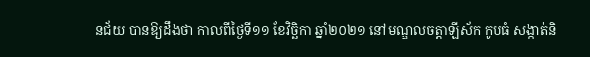នជ័យ បានឱ្យដឹងថា កាលពីថ្ងៃទី១១ ខែវិច្ឆិកា ឆ្នាំ២០២១ នៅមណ្ឌលចត្តាឡីស័ក កូបធំ សង្កាត់និ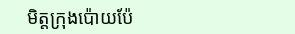មិត្តក្រុងប៉ោយប៉ែ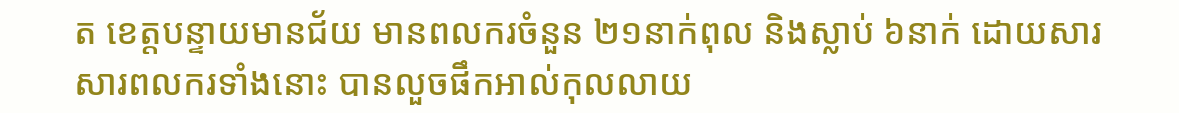ត ខេត្តបន្ទាយមានជ័យ មានពលករចំនួន ២១នាក់ពុល និងស្លាប់ ៦នាក់ ដោយសារសារពលករទាំងនោះ បានលួចផឹកអាល់កុលលាយ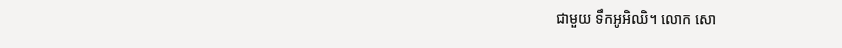ជាមួយ ទឹកអូអិឈិ។ លោក សោ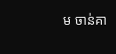ម ចាន់គា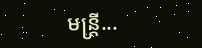មន្រ្តី...